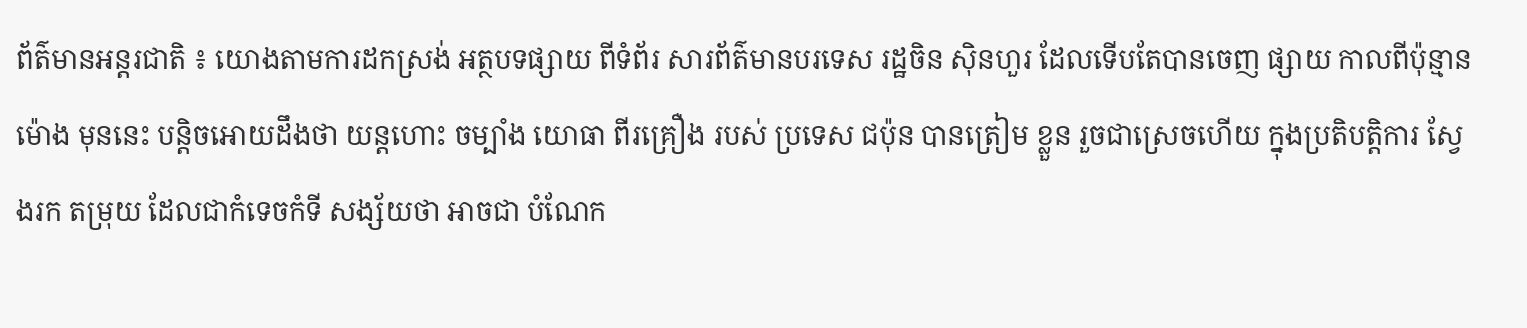ព័ត៌មានអន្តរជាតិ ៖ យោងតាមការដកស្រង់ អត្ថបទផ្សាយ ពីទំព័រ សារព័ត៌មានបរទេស រដ្ឋចិន ស៊ិនហួរ ដែលទើបតែបានចេញ ផ្សាយ កាលពីប៉ុន្មានម៉ោង មុននេះ បន្តិចអោយដឹងថា យន្តហោះ ចម្បាំង យោធា ពីរគ្រឿង របស់ ប្រទេស ជប៉ុន បានត្រៀម ខ្លួន រួចជាស្រេចហើយ ក្នុងប្រតិបត្តិការ ស្វែងរក តម្រុយ ដែលជាកំទេចកំទី សង្ស័យថា អាចជា បំណែក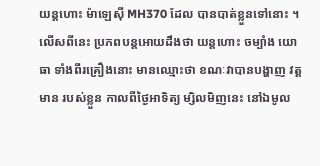យន្តហោះ ម៉ាឡេស៊ី MH370 ដែល បានបាត់ខ្លួនទៅនោះ ។
លើសពីនេះ ប្រភពបន្តអោយដឹងថា យន្តហោះ ចម្បាំង យោធា ទាំងពីរគ្រឿងនោះ មានឈ្មោះថា ខណៈវាបានបង្ហាញ វត្តមាន របស់ខ្លួន កាលពីថ្ងៃអាទិត្យ ម្សិលមិញនេះ នៅឯមូល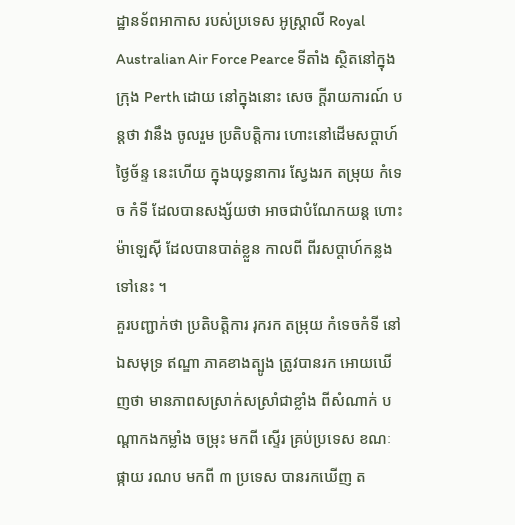ដ្ឋានទ័ពអាកាស របស់ប្រទេស អូស្រ្តាលី Royal Australian Air Force Pearce ទីតាំង ស្ថិតនៅក្នុងក្រុង Perth ដោយ នៅក្នុងនោះ សេច ក្តីរាយការណ៍ បន្តថា វានឹង ចូលរួម ប្រតិបត្តិការ ហោះនៅដើមសប្តាហ៍ ថ្ងៃច័ន្ទ នេះហើយ ក្នុងយុទ្ធនាការ ស្វែងរក តម្រុយ កំទេច កំទី ដែលបានសង្ស័យថា អាចជាបំណែកយន្ត ហោះម៉ាឡេស៊ី ដែលបានបាត់ខ្លួន កាលពី ពីរសប្តាហ៍កន្លងទៅនេះ ។
គួរបញ្ជាក់ថា ប្រតិបត្តិការ រុករក តម្រុយ កំទេចកំទី នៅឯសមុទ្រ ឥណ្ឌា ភាគខាងត្បូង ត្រូវបានរក អោយឃើញថា មានភាពសស្រាក់សស្រាំជាខ្លាំង ពីសំណាក់ បណ្តាកងកម្លាំង ចម្រុះ មកពី ស្ទើរ គ្រប់ប្រទេស ខណៈ ផ្កាយ រណប មកពី ៣ ប្រទេស បានរកឃើញ ត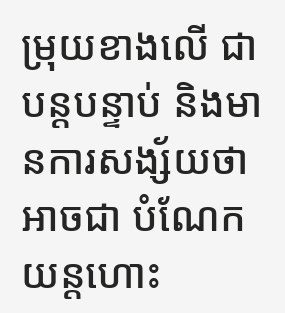ម្រុយខាងលើ ជាបន្តបន្ទាប់ និងមានការសង្ស័យថា អាចជា បំណែកយន្តហោះ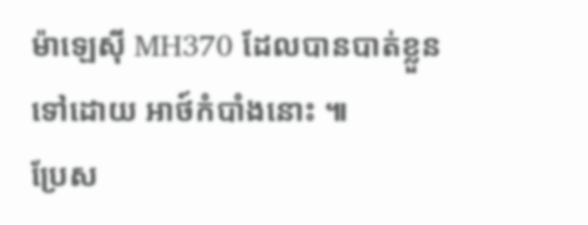ម៉ាឡេស៊ី MH370 ដែលបានបាត់ខ្លួនទៅដោយ អាថ៍កំបាំងនោះ ៕
ប្រែស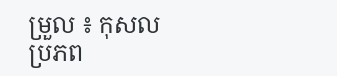ម្រួល ៖ កុសល
ប្រភព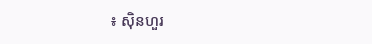៖ ស៊ិនហួរ